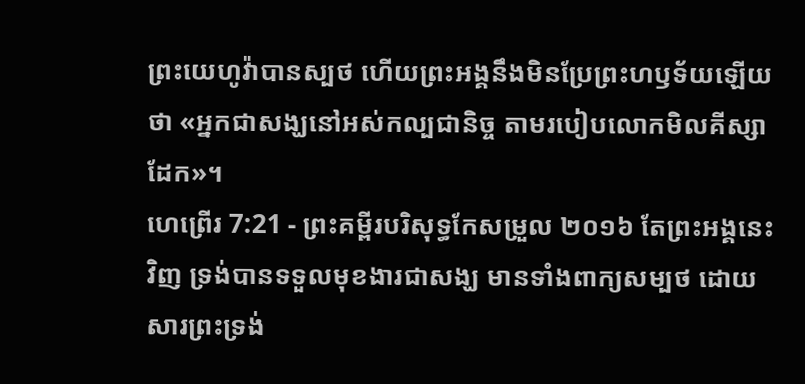ព្រះយេហូវ៉ាបានស្បថ ហើយព្រះអង្គនឹងមិនប្រែព្រះហឫទ័យឡើយ ថា «អ្នកជាសង្ឃនៅអស់កល្បជានិច្ច តាមរបៀបលោកមិលគីស្សាដែក»។
ហេព្រើរ 7:21 - ព្រះគម្ពីរបរិសុទ្ធកែសម្រួល ២០១៦ តែព្រះអង្គនេះវិញ ទ្រង់បានទទួលមុខងារជាសង្ឃ មានទាំងពាក្យសម្បថ ដោយសារព្រះទ្រង់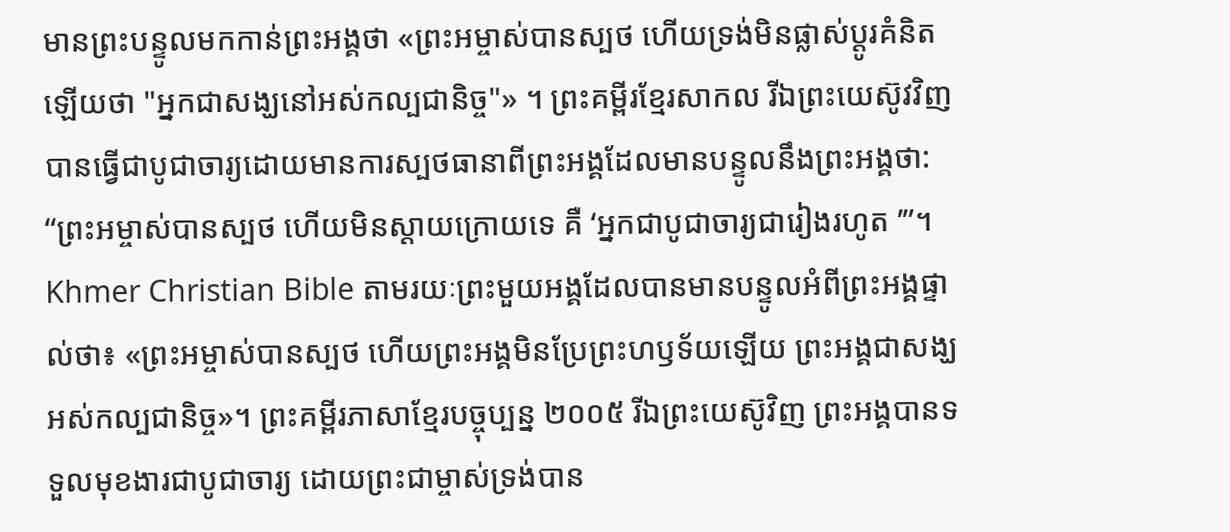មានព្រះបន្ទូលមកកាន់ព្រះអង្គថា «ព្រះអម្ចាស់បានស្បថ ហើយទ្រង់មិនផ្លាស់ប្ដូរគំនិតឡើយថា "អ្នកជាសង្ឃនៅអស់កល្បជានិច្ច"» ។ ព្រះគម្ពីរខ្មែរសាកល រីឯព្រះយេស៊ូវវិញ បានធ្វើជាបូជាចារ្យដោយមានការស្បថធានាពីព្រះអង្គដែលមានបន្ទូលនឹងព្រះអង្គថា: “ព្រះអម្ចាស់បានស្បថ ហើយមិនស្ដាយក្រោយទេ គឺ ‘អ្នកជាបូជាចារ្យជារៀងរហូត ’”។ Khmer Christian Bible តាមរយៈព្រះមួយអង្គដែលបានមានបន្ទូលអំពីព្រះអង្គផ្ទាល់ថា៖ «ព្រះអម្ចាស់បានស្បថ ហើយព្រះអង្គមិនប្រែព្រះហឫទ័យឡើយ ព្រះអង្គជាសង្ឃអស់កល្បជានិច្ច»។ ព្រះគម្ពីរភាសាខ្មែរបច្ចុប្បន្ន ២០០៥ រីឯព្រះយេស៊ូវិញ ព្រះអង្គបានទទួលមុខងារជាបូជាចារ្យ ដោយព្រះជាម្ចាស់ទ្រង់បាន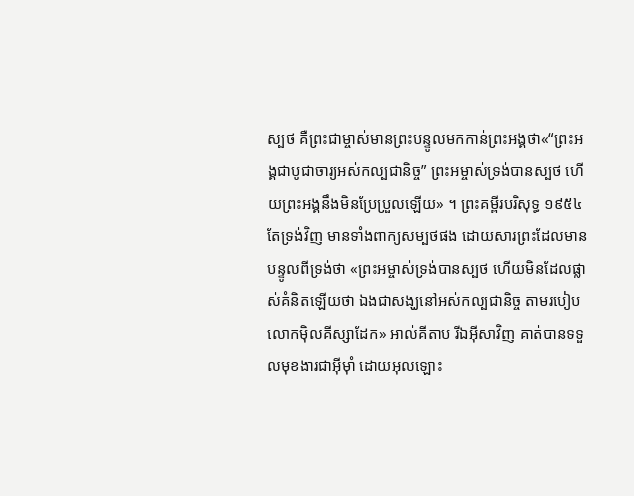ស្បថ គឺព្រះជាម្ចាស់មានព្រះបន្ទូលមកកាន់ព្រះអង្គថា«“ព្រះអង្គជាបូជាចារ្យអស់កល្បជានិច្ច” ព្រះអម្ចាស់ទ្រង់បានស្បថ ហើយព្រះអង្គនឹងមិនប្រែប្រួលឡើយ» ។ ព្រះគម្ពីរបរិសុទ្ធ ១៩៥៤ តែទ្រង់វិញ មានទាំងពាក្យសម្បថផង ដោយសារព្រះដែលមានបន្ទូលពីទ្រង់ថា «ព្រះអម្ចាស់ទ្រង់បានស្បថ ហើយមិនដែលផ្លាស់គំនិតឡើយថា ឯងជាសង្ឃនៅអស់កល្បជានិច្ច តាមរបៀបលោកម៉ិលគីស្សាដែក» អាល់គីតាប រីឯអ៊ីសាវិញ គាត់បានទទួលមុខងារជាអ៊ីមុាំ ដោយអុលឡោះ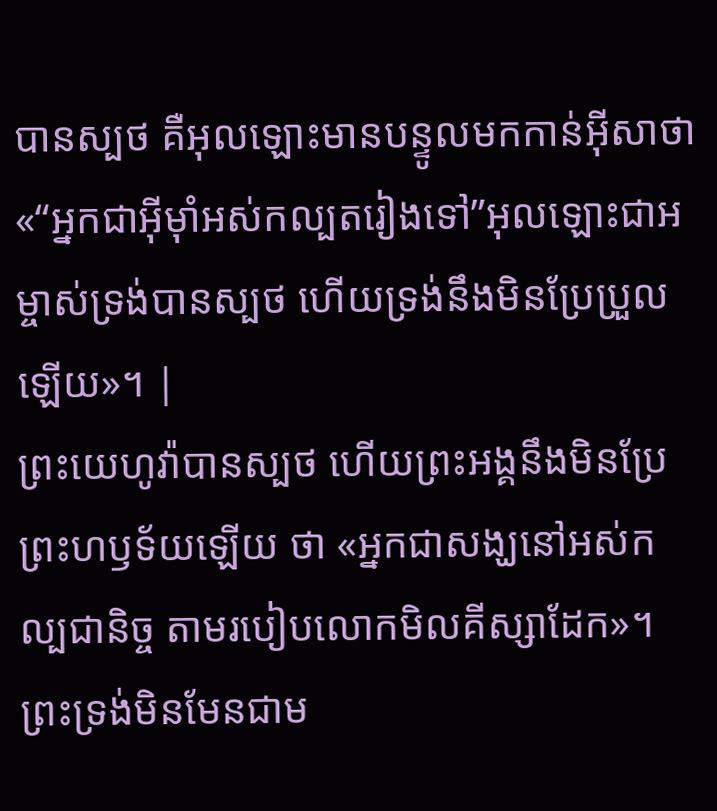បានស្បថ គឺអុលឡោះមានបន្ទូលមកកាន់អ៊ីសាថា«“អ្នកជាអ៊ីមុាំអស់កល្បតរៀងទៅ”អុលឡោះជាអម្ចាស់ទ្រង់បានស្បថ ហើយទ្រង់នឹងមិនប្រែប្រួលឡើយ»។ |
ព្រះយេហូវ៉ាបានស្បថ ហើយព្រះអង្គនឹងមិនប្រែព្រះហឫទ័យឡើយ ថា «អ្នកជាសង្ឃនៅអស់កល្បជានិច្ច តាមរបៀបលោកមិលគីស្សាដែក»។
ព្រះទ្រង់មិនមែនជាម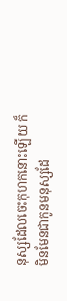នុស្សដែលចេះកុហកនោះឡើយ ក៏មិនមែនជាកូនមនុស្សដែ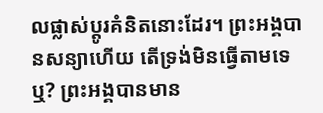លផ្លាស់ប្ដូរគំនិតនោះដែរ។ ព្រះអង្គបានសន្យាហើយ តើទ្រង់មិនធ្វើតាមទេឬ? ព្រះអង្គបានមាន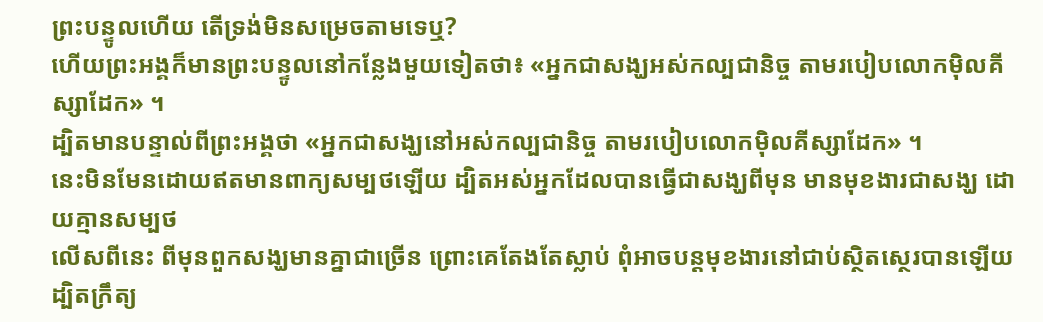ព្រះបន្ទូលហើយ តើទ្រង់មិនសម្រេចតាមទេឬ?
ហើយព្រះអង្គក៏មានព្រះបន្ទូលនៅកន្លែងមួយទៀតថា៖ «អ្នកជាសង្ឃអស់កល្បជានិច្ច តាមរបៀបលោកម៉ិលគីស្សាដែក» ។
ដ្បិតមានបន្ទាល់ពីព្រះអង្គថា «អ្នកជាសង្ឃនៅអស់កល្បជានិច្ច តាមរបៀបលោកម៉ិលគីស្សាដែក» ។
នេះមិនមែនដោយឥតមានពាក្យសម្បថឡើយ ដ្បិតអស់អ្នកដែលបានធ្វើជាសង្ឃពីមុន មានមុខងារជាសង្ឃ ដោយគ្មានសម្បថ
លើសពីនេះ ពីមុនពួកសង្ឃមានគ្នាជាច្រើន ព្រោះគេតែងតែស្លាប់ ពុំអាចបន្ដមុខងារនៅជាប់ស្ថិតស្ថេរបានឡើយ
ដ្បិតក្រឹត្យ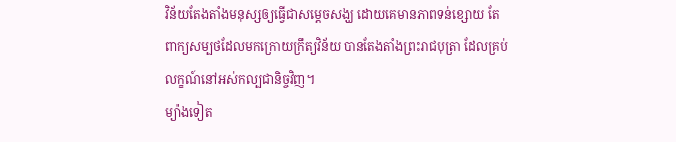វិន័យតែងតាំងមនុស្សឲ្យធ្វើជាសម្តេចសង្ឃ ដោយគេមានភាពទន់ខ្សោយ តែពាក្យសម្បថដែលមកក្រោយក្រឹត្យវិន័យ បានតែងតាំងព្រះរាជបុត្រា ដែលគ្រប់លក្ខណ៍នៅអស់កល្បជានិច្ចវិញ។
ម្យ៉ាងទៀត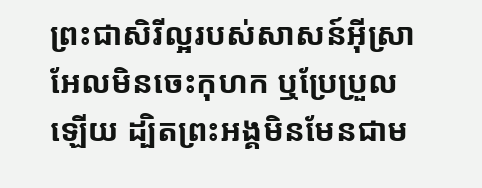ព្រះជាសិរីល្អរបស់សាសន៍អ៊ីស្រាអែលមិនចេះកុហក ឬប្រែប្រួលឡើយ ដ្បិតព្រះអង្គមិនមែនជាម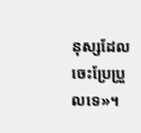នុស្សដែលចេះប្រែប្រួលទេ»។